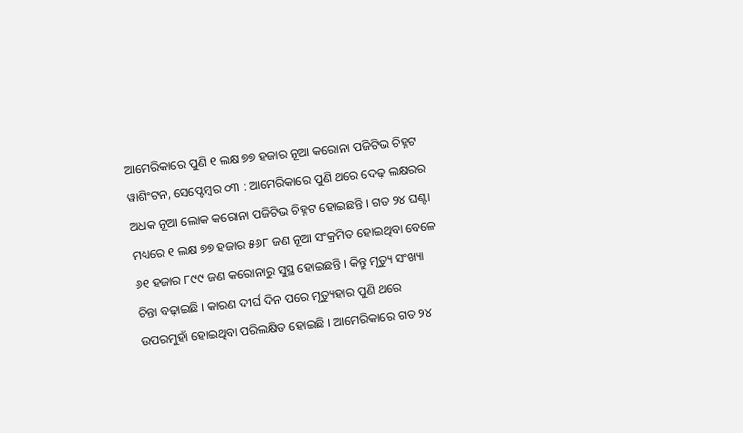ଆମେରିକାରେ ପୁଣି ୧ ଲକ୍ଷ ୭୭ ହଜାର ନୂଆ କରୋନା ପଜିଟିଭ ଚିହ୍ନଟ
ୱାଶିଂଟନ, ସେପ୍ଟେମ୍ବର ୦୩ : ଆମେରିକାରେ ପୁଣି ଥରେ ଦେଢ଼ ଲକ୍ଷରର ଅଧକ ନୂଆ ଲୋକ କରୋନା ପଜିଟିଭ ଚିହ୍ନଟ ହୋଇଛନ୍ତି । ଗତ ୨୪ ଘଣ୍ଟା ମଧ୍ୟରେ ୧ ଲକ୍ଷ ୭୭ ହଜାର ୫୬୮ ଜଣ ନୂଆ ସଂକ୍ରମିତ ହୋଇଥିବା ବେଳେ ୬୧ ହଜାର ୮୯୯ ଜଣ କରୋନାରୁ ସୁସ୍ଥ ହୋଇଛନ୍ତି । କିନ୍ତୁ ମୃତ୍ୟୁ ସଂଖ୍ୟା ଚିନ୍ତା ବଢ଼ାଇଛି । କାରଣ ଦୀର୍ଘ ଦିନ ପରେ ମୃତ୍ୟୁହାର ପୁଣି ଥରେ ଉପରମୁହାଁ ହୋଇଥିବା ପରିଲକ୍ଷିତ ହୋଇଛି । ଆମେରିକାରେ ଗତ ୨୪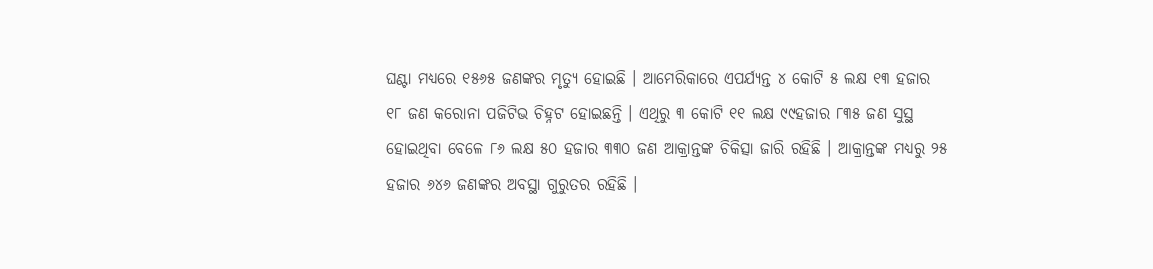ଘଣ୍ଟା ମଧ୍ୟରେ ୧୫୬୫ ଜଣଙ୍କର ମୃତ୍ୟୁ ହୋଇଛି । ଆମେରିକାରେ ଏପର୍ଯ୍ୟନ୍ତ ୪ କୋଟି ୫ ଲକ୍ଷ ୧୩ ହଜାର ୧୮ ଜଣ କରୋନା ପଜିଟିଭ ଚିହ୍ନଟ ହୋଇଛନ୍ତି । ଏଥିରୁ ୩ କୋଟି ୧୧ ଲକ୍ଷ ୯୯ହଜାର ୮୩୫ ଜଣ ସୁସ୍ଥ ହୋଇଥିବା ବେଳେ ୮୬ ଲକ୍ଷ ୫୦ ହଜାର ୩୩୦ ଜଣ ଆକ୍ରାନ୍ତଙ୍କ ଚିକିତ୍ସା ଜାରି ରହିଛି । ଆକ୍ରାନ୍ତଙ୍କ ମଧ୍ୟରୁ ୨୫ ହଜାର ୬୪୬ ଜଣଙ୍କର ଅବସ୍ଥା ଗୁରୁତର ରହିଛି ।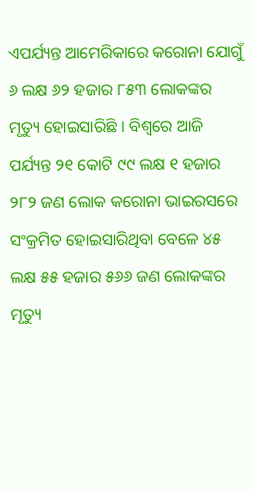ଏପର୍ଯ୍ୟନ୍ତ ଆମେରିକାରେ କରୋନା ଯୋଗୁଁ ୬ ଲକ୍ଷ ୬୨ ହଜାର ୮୫୩ ଲୋକଙ୍କର ମୃତ୍ୟୁ ହୋଇସାରିଛି । ବିଶ୍ୱରେ ଆଜି ପର୍ଯ୍ୟନ୍ତ ୨୧ କୋଟି ୯୯ ଲକ୍ଷ ୧ ହଜାର ୨୮୨ ଜଣ ଲୋକ କରୋନା ଭାଇରସରେ ସଂକ୍ରମିତ ହୋଇସାରିଥିବା ବେଳେ ୪୫ ଲକ୍ଷ ୫୫ ହଜାର ୫୬୬ ଜଣ ଲୋକଙ୍କର ମୃତ୍ୟୁ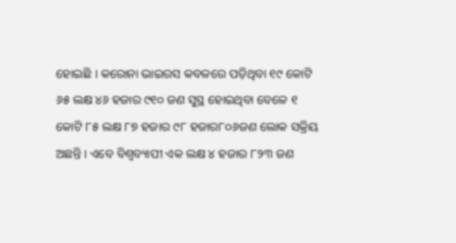ହୋଇଛି । କରୋନା ଭାଇରସ କବଳରେ ପଡ଼ିଥିବା ୧୯ କୋଟି ୬୫ ଲକ୍ଷ ୪୬ ହଜାର ୯୧୦ ଜଣ ସୁସ୍ଥ ହୋଇଥିବା ବେଳେ ୧ କୋଟି ୮୫ ଲକ୍ଷ ୮୭ ହଜାର ୯୮ ହଜାର୮୦୬ଜଣ ଲୋକ ସକ୍ରିୟ ଅଛନ୍ତି । ଏବେ ବିଶ୍ୱବ୍ୟାପୀ ଏକ ଲକ୍ଷ ୪ ହଜାର ୮୨୩ ଜଣ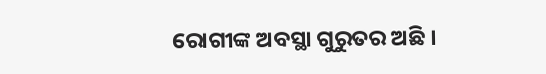ରୋଗୀଙ୍କ ଅବସ୍ଥା ଗୁରୁତର ଅଛି ।